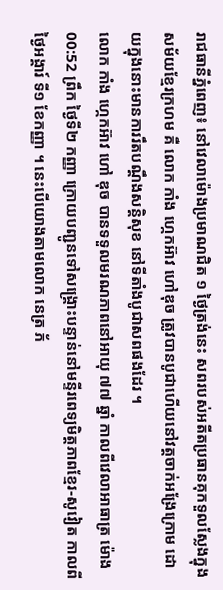រាជធានីភ្នំពេញ៖ នៅវេលាម៉ោងប្រមាណជិត ១ ថ្ងៃត្រង់នេះ សពរបស់អតីតប្រធានគុកទួលស្លែងក្នុងសម័យខ្មែរក្រហម គឺ លោក កាំង ហ្កេកអ៊ាវ ហៅឌុច ត្រូវបានបូជាហើយនៅវត្តចាក់អង្រែក្រោម ដោយក្នុងនោះមានការរឹតបណ្តឹងសន្តិសុខ នៅទីតាំងបូជាសពផងដែរ ។
លោក កាំង ហ្កេកអ៊ាវ ហៅ ឌុច បានទទួលមរណភាពនៅអាយុ ៧៧ ឆ្នាំ កាលពីវេលាអាធាត្រ ម៉ោង 00:52 ព្រឹក ថ្ងៃទី២ កញ្ញា ក្រោយបញ្ជូនទៅសង្គ្រោះបន្ទាន់នៅមន្ទីរពេទ្យមិត្តភាពខ្មែរ-សូវៀត កាលពីថ្ងៃអង្គារ៍ ទី១ ខែកញ្ញា ។ នេះបើយោងតាមលោក នេត្រ ភ័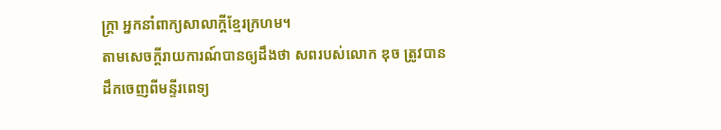ក្ត្រា អ្នកនាំពាក្យសាលាក្តីខ្មែរក្រហម។
តាមសេចក្តីរាយការណ៍បានឲ្យដឹងថា សពរបស់លោក ឌុច ត្រូវបានដឹកចេញពីមន្ទីរពេទ្យ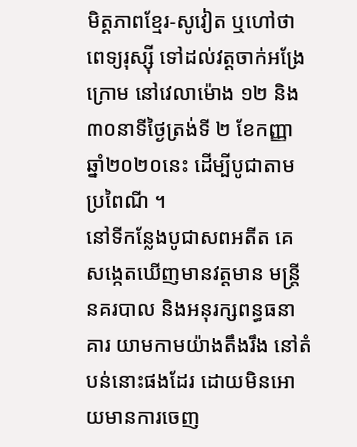មិត្តភាពខ្មែរ-សូវៀត ឬហៅថា ពេទ្យរុស្ស៊ី ទៅដល់វត្តចាក់អង្រែក្រោម នៅវេលាម៉ោង ១២ និង៣០នាទីថ្ងៃត្រង់ទី ២ ខែកញ្ញា ឆ្នាំ២០២០នេះ ដើម្បីបូជាតាមប្រពៃណី ។
នៅទីកន្លែងបូជាសពអតីត គេសង្កេតឃើញមានវត្តមាន មន្ត្រីនគរបាល និងអនុរក្សពន្ធធនាគារ យាមកាមយ៉ាងតឹងរឹង នៅតំបន់នោះផងដែរ ដោយមិនអោយមានការចេញ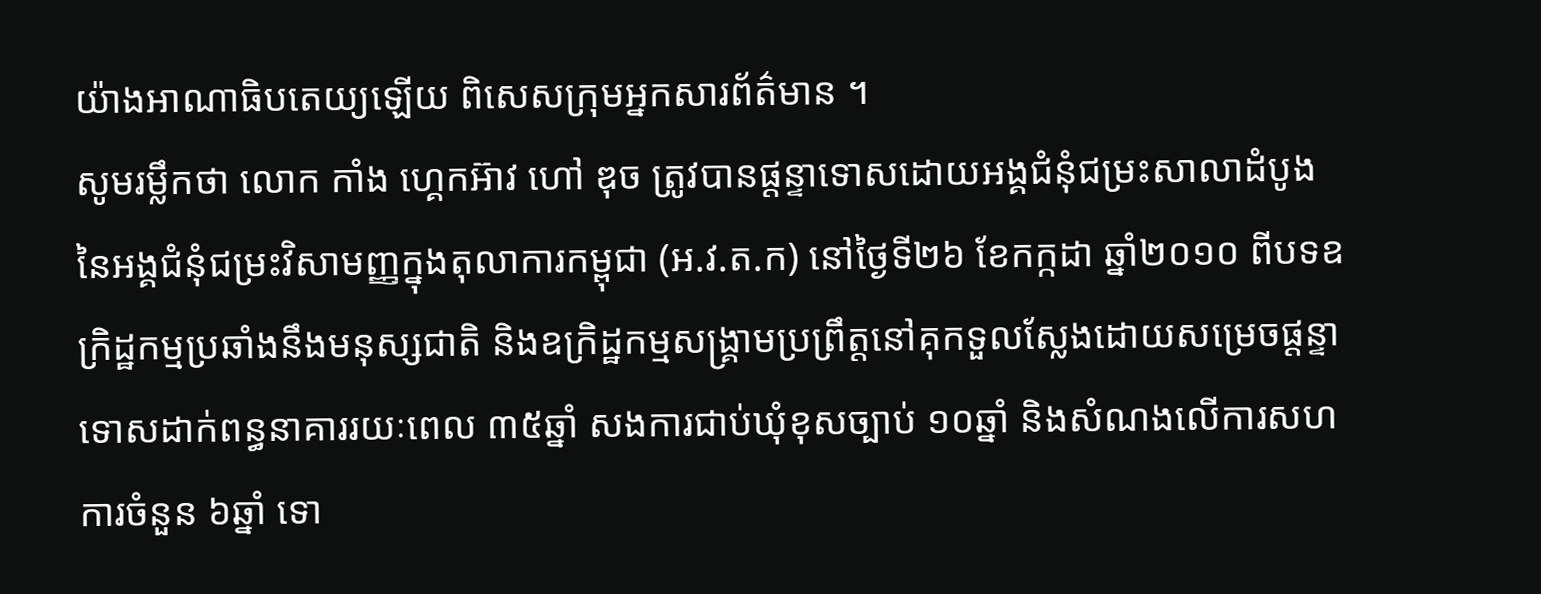យ៉ាងអាណាធិបតេយ្យឡើយ ពិសេសក្រុមអ្នកសារព័ត៌មាន ។
សូមរម្លឹកថា លោក កាំង ហ្គេកអ៊ាវ ហៅ ឌុច ត្រូវបានផ្តន្ទាទោសដោយអង្គជំនុំជម្រះសាលាដំបូង នៃអង្គជំនុំជម្រះវិសាមញ្ញក្នុងតុលាការកម្ពុជា (អ.វ.ត.ក) នៅថ្ងៃទី២៦ ខែកក្កដា ឆ្នាំ២០១០ ពីបទឧក្រិដ្ឋកម្មប្រឆាំងនឹងមនុស្សជាតិ និងឧក្រិដ្ឋកម្មសង្គ្រាមប្រព្រឹត្តនៅគុកទួលស្លែងដោយសម្រេចផ្តន្ទាទោសដាក់ពន្ធនាគាររយៈពេល ៣៥ឆ្នាំ សងការជាប់ឃុំខុសច្បាប់ ១០ឆ្នាំ និងសំណងលើការសហការចំនួន ៦ឆ្នាំ ទោ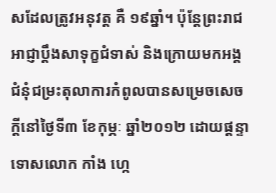សដែលត្រូវអនុវត្ត គឺ ១៩ឆ្នាំ។ ប៉ុន្តែព្រះរាជអាជ្ញាប្តឹងសាទុក្ខជំទាស់ និងក្រោយមកអង្គជំនុំជម្រះតុលាការកំពូលបានសម្រេចសេចក្តីនៅថ្ងៃទី៣ ខែកុម្ភៈ ឆ្នាំ២០១២ ដោយផ្តន្ទាទោសលោក កាំង ហ្កេ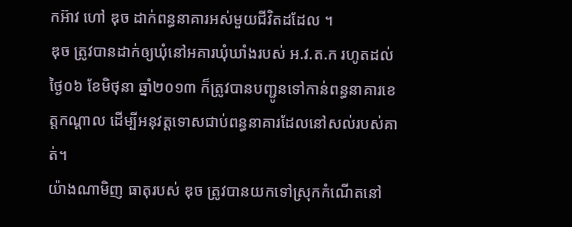កអ៊ាវ ហៅ ឌុច ដាក់ពន្ធនាគារអស់មួយជីវិតដដែល ។
ឌុច ត្រូវបានដាក់ឲ្យឃុំនៅអគារឃុំឃាំងរបស់ អ.វ.ត.ក រហូតដល់ ថ្ងៃ០៦ ខែមិថុនា ឆ្នាំ២០១៣ ក៏ត្រូវបានបញ្ជូនទៅកាន់ពន្ធនាគារខេត្តកណ្តាល ដើម្បីអនុវត្តទោសជាប់ពន្ធនាគារដែលនៅសល់របស់គាត់។
យ៉ាងណាមិញ ធាតុរបស់ ឌុច ត្រូវបានយកទៅស្រុកកំណើតនៅ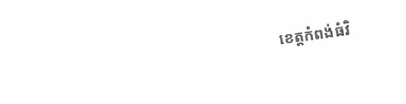ខេត្តកំពង់ធំវិ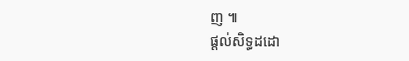ញ ៕
ផ្តល់សិទ្ធដដោ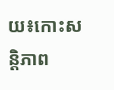យ៖កោះសន្តិភាព